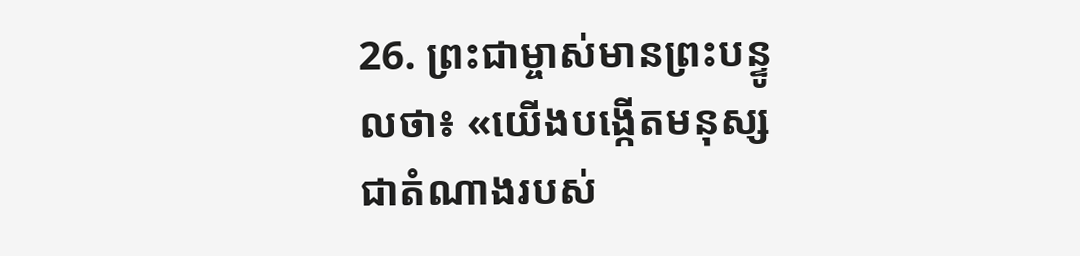26. ព្រះជាម្ចាស់មានព្រះបន្ទូលថា៖ «យើងបង្កើតមនុស្សជាតំណាងរបស់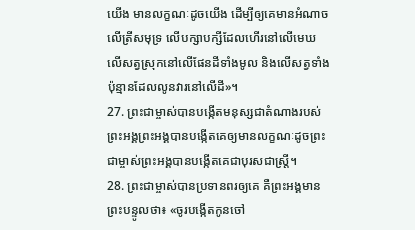យើង មានលក្ខណៈដូចយើង ដើម្បីឲ្យគេមានអំណាចលើត្រីសមុទ្រ លើបក្សាបក្សីដែលហើរនៅលើមេឃ លើសត្វស្រុកនៅលើផែនដីទាំងមូល និងលើសត្វទាំងប៉ុន្មានដែលលូនវារនៅលើដី»។
27. ព្រះជាម្ចាស់បានបង្កើតមនុស្សជាតំណាងរបស់ព្រះអង្គព្រះអង្គបានបង្កើតគេឲ្យមានលក្ខណៈដូចព្រះជាម្ចាស់ព្រះអង្គបានបង្កើតគេជាបុរសជាស្ត្រី។
28. ព្រះជាម្ចាស់បានប្រទានពរឲ្យគេ គឺព្រះអង្គមានព្រះបន្ទូលថា៖ «ចូរបង្កើតកូនចៅ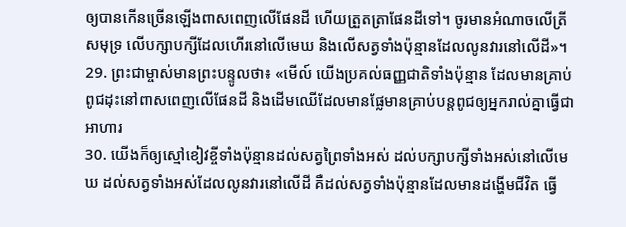ឲ្យបានកើនច្រើនឡើងពាសពេញលើផែនដី ហើយត្រួតត្រាផែនដីទៅ។ ចូរមានអំណាចលើត្រីសមុទ្រ លើបក្សាបក្សីដែលហើរនៅលើមេឃ និងលើសត្វទាំងប៉ុន្មានដែលលូនវារនៅលើដី»។
29. ព្រះជាម្ចាស់មានព្រះបន្ទូលថា៖ «មើល៍ យើងប្រគល់ធញ្ញជាតិទាំងប៉ុន្មាន ដែលមានគ្រាប់ពូជដុះនៅពាសពេញលើផែនដី និងដើមឈើដែលមានផ្លែមានគ្រាប់បន្តពូជឲ្យអ្នករាល់គ្នាធ្វើជាអាហារ
30. យើងក៏ឲ្យស្មៅខៀវខ្ចីទាំងប៉ុន្មានដល់សត្វព្រៃទាំងអស់ ដល់បក្សាបក្សីទាំងអស់នៅលើមេឃ ដល់សត្វទាំងអស់ដែលលូនវារនៅលើដី គឺដល់សត្វទាំងប៉ុន្មានដែលមានដង្ហើមជីវិត ធ្វើ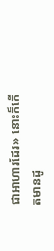ជាអាហារដែរ» នោះក៏កើតមានដូ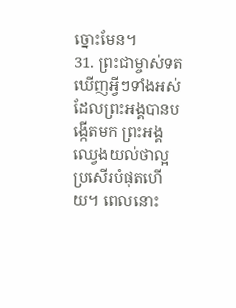ច្នោះមែន។
31. ព្រះជាម្ចាស់ទតឃើញអ្វីៗទាំងអស់ ដែលព្រះអង្គបានបង្កើតមក ព្រះអង្គឈ្វេងយល់ថាល្អប្រសើរបំផុតហើយ។ ពេលនោះ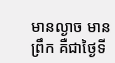មានល្ងាច មានព្រឹក គឺជាថ្ងៃទី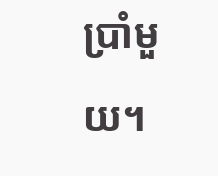ប្រាំមួយ។